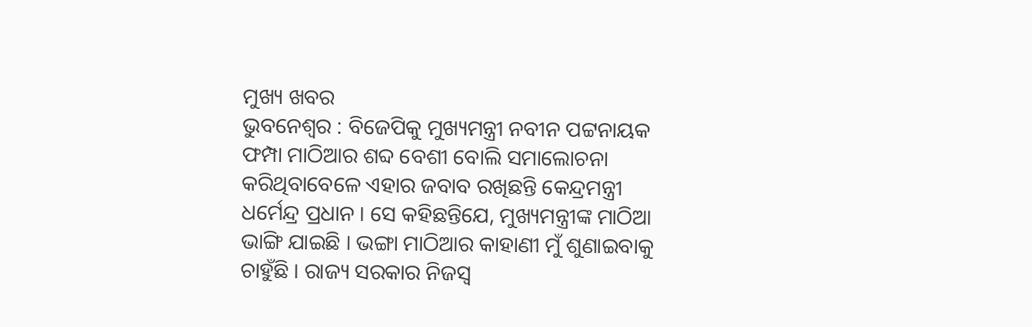ମୁଖ୍ୟ ଖବର
ଭୁବନେଶ୍ୱର : ବିଜେପିକୁ ମୁଖ୍ୟମନ୍ତ୍ରୀ ନବୀନ ପଟ୍ଟନାୟକ ଫମ୍ପା ମାଠିଆର ଶବ୍ଦ ବେଶୀ ବୋଲି ସମାଲୋଚନା କରିଥିବାବେଳେ ଏହାର ଜବାବ ରଖିଛନ୍ତି କେନ୍ଦ୍ରମନ୍ତ୍ରୀ ଧର୍ମେନ୍ଦ୍ର ପ୍ରଧାନ । ସେ କହିଛନ୍ତିଯେ, ମୁଖ୍ୟମନ୍ତ୍ରୀଙ୍କ ମାଠିଆ ଭାଙ୍ଗି ଯାଇଛି । ଭଙ୍ଗା ମାଠିଆର କାହାଣୀ ମୁଁ ଶୁଣାଇବାକୁ ଚାହୁଁଛି । ରାଜ୍ୟ ସରକାର ନିଜସ୍ୱ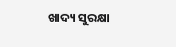ଖାଦ୍ୟ ସୁରକ୍ଷା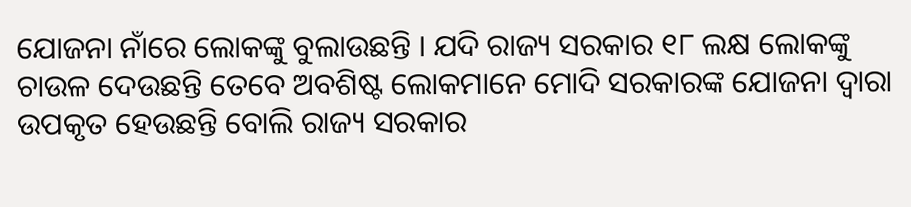ଯୋଜନା ନାଁରେ ଲୋକଙ୍କୁ ବୁଲାଉଛନ୍ତି । ଯଦି ରାଜ୍ୟ ସରକାର ୧୮ ଲକ୍ଷ ଲୋକଙ୍କୁ ଚାଉଳ ଦେଉଛନ୍ତି ତେବେ ଅବଶିଷ୍ଟ ଲୋକମାନେ ମୋଦି ସରକାରଙ୍କ ଯୋଜନା ଦ୍ୱାରା ଉପକୃତ ହେଉଛନ୍ତି ବୋଲି ରାଜ୍ୟ ସରକାର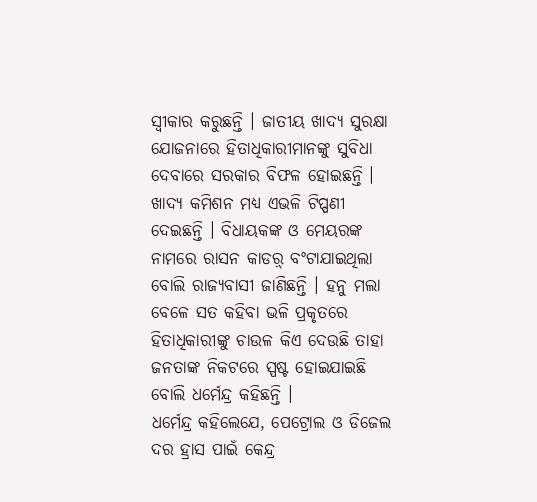ସ୍ୱୀକାର କରୁଛନ୍ତି । ଜାତୀୟ ଖାଦ୍ୟ ସୁରକ୍ଷା ଯୋଜନାରେ ହିତାଧିକାରୀମାନଙ୍କୁ ସୁବିଧା ଦେବାରେ ସରକାର ବିଫଳ ହୋଇଛନ୍ତି । ଖାଦ୍ୟ କମିଶନ ମଧ୍ୟ ଏଭଳି ଟିପ୍ପଣୀ ଦେଇଛନ୍ତି । ବିଧାୟକଙ୍କ ଓ ମେୟରଙ୍କ ନାମରେ ରାସନ କାଡର଼୍ ବଂଟାଯାଇଥିଲା ବୋଲି ରାଜ୍ୟବାସୀ ଜାଣିଛନ୍ତି । ହନୁ ମଲା ବେଳେ ସତ କହିବା ଭଳି ପ୍ରକୃତରେ ହିତାଧିକାରୀଙ୍କୁ ଚାଉଳ କିଏ ଦେଉଛି ତାହା ଜନତାଙ୍କ ନିକଟରେ ସ୍ପଷ୍ଟ ହୋଇଯାଇଛି ବୋଲି ଧର୍ମେନ୍ଦ୍ର କହିଛନ୍ତି ।
ଧର୍ମେନ୍ଦ୍ର କହିଲେଯେ, ପେଟ୍ରୋଲ ଓ ଡିଜେଲ ଦର ହ୍ରାସ ପାଇଁ କେନ୍ଦ୍ର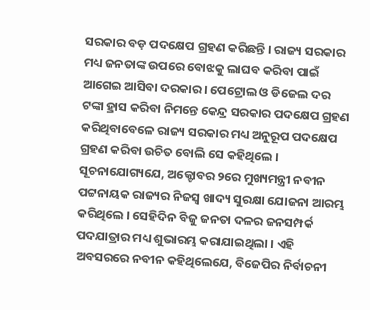ସରକାର ବଡ଼ ପଦକ୍ଷେପ ଗ୍ରହଣ କରିଛନ୍ତି । ରାଜ୍ୟ ସରକାର ମଧ୍ୟ ଜନତାଙ୍କ ଉପରେ ବୋଝକୁ ଲାଘବ କରିବା ପାଇଁ ଆଗେଇ ଆସିବା ଦରକାର । ପେଟ୍ରୋଲ ଓ ଡିଜେଲ ଦର ଟଙ୍କା ହ୍ରାସ କରିବା ନିମନ୍ତେ କେନ୍ଦ୍ର ସରକାର ପଦକ୍ଷେପ ଗ୍ରହଣ କରିଥିବାବେଳେ ରାଜ୍ୟ ସରକାର ମଧ୍ୟ ଅନୁରୂପ ପଦକ୍ଷେପ ଗ୍ରହଣ କରିବା ଉଚିତ ବୋଲି ସେ କହିଥିଲେ ।
ସୂଚନାଯୋଗ୍ୟଯେ, ଅକ୍ଟୋବର ୨ରେ ମୁଖ୍ୟମନ୍ତ୍ରୀ ନବୀନ ପଟ୍ଟନାୟକ ରାଜ୍ୟର ନିଜସ୍ୱ ଖାଦ୍ୟ ସୁରକ୍ଷା ଯୋଜନା ଆରମ୍ଭ କରିଥିଲେ । ସେହିଦିନ ବିଜୁ ଜନତା ଦଳର ଜନସମ୍ପର୍କ ପଦଯାତ୍ରାର ମଧ୍ୟ ଶୁଭାରମ୍ଭ କରାଯାଇଥିଲା । ଏହି ଅବସରରେ ନବୀନ କହିଥିଲେଯେ, ବିଜେପିର ନିର୍ବାଚନୀ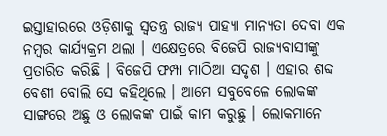ଇସ୍ତାହାରରେ ଓଡ଼ିଶାକୁ ସ୍ୱତନ୍ତ୍ର ରାଜ୍ୟ ପାହ୍ୟା ମାନ୍ୟତା ଦେବା ଏକ ନମ୍ବର କାର୍ଯ୍ୟକ୍ରମ ଥଲା । ଏକ୍ଷେତ୍ରରେ ବିଜେପି ରାଜ୍ୟବାସୀଙ୍କୁ ପ୍ରତାରିତ କରିଛି । ବିଜେପି ଫମ୍ପା ମାଠିଆ ସଦୃଶ । ଏହାର ଶବ୍ଦ ବେଶୀ ବୋଲି ସେ କହିଥିଲେ । ଆମେ ସବୁବେଳେ ଲୋକଙ୍କ ସାଙ୍ଗରେ ଅଛୁ ଓ ଲୋକଙ୍କ ପାଇଁ କାମ କରୁଛୁ । ଲୋକମାନେ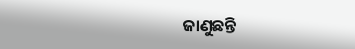ଜାଣୁଛନ୍ତି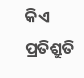କିଏ ପ୍ରତିଶ୍ରୁତି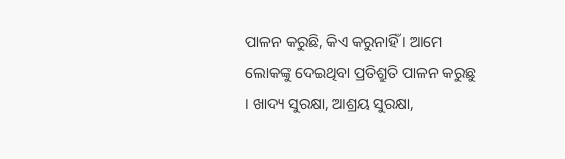ପାଳନ କରୁଛି, କିଏ କରୁନାହିଁ । ଆମେ ଲୋକଙ୍କୁ ଦେଇଥିବା ପ୍ରତିଶ୍ରୁତି ପାଳନ କରୁଛୁ । ଖାଦ୍ୟ ସୁରକ୍ଷା, ଆଶ୍ରୟ ସୁରକ୍ଷା,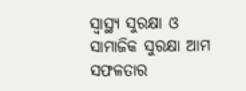ସ୍ୱାସ୍ଥ୍ୟ ସୁରକ୍ଷା ଓ ସାମାଜିକ ସୁରକ୍ଷା ଆମ ସଫଳତାର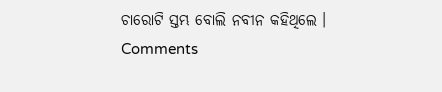ଚାରୋଟି ସ୍ତମ୍ଭ ବୋଲି ନବୀନ କହିଥିଲେ ।
Comments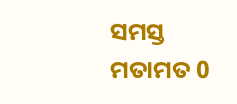ସମସ୍ତ ମତାମତ 0